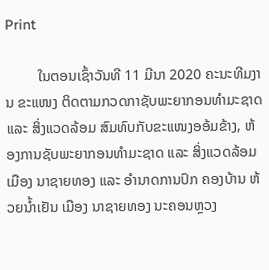Print

         ໃນຕອນເຊົ້າວັນທີ 11 ມີນາ 2020 ຄະນະທີມງານ ຂະແໜງ ຕິດຕາມກວດກາຊັບພະຍາກອນທຳມະຊາດ ແລະ ສິ່ງແວດລ້ອມ ສົມທົບກັບຂະແໜງອອ້ມຂ້າງ, ຫ້ອງການຊັບພະຍາກອນທຳມະຊາດ ແລະ ສິ່ງແວດລ້ອມ ເມືອງ ນາຊາຍທອງ ແລະ ອຳນາດການປົກ ຄອງບ້ານ ຫ້ວຍນໍ້າເຢັນ ເມືອງ ນາຊາຍທອງ ນະຄອນຫຼວງ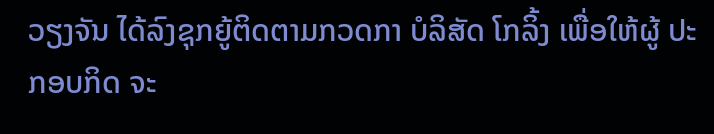ວຽງຈັນ ໄດ້ລົງຊຸກຍູ້ຕິດຕາມກວດກາ ບໍລິສັດ ໂກລິ້ງ ເພື່ອໃຫ້ຜູ້ ປະກອບກິດ ຈະ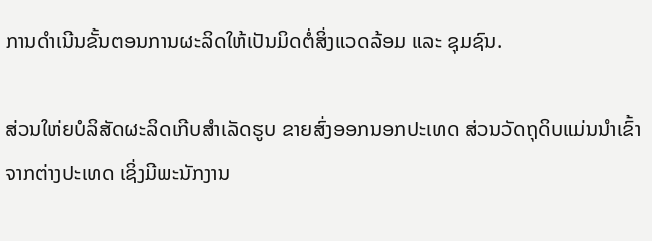ການດຳເນີນຂັ້ນຕອນການຜະລິດໃຫ້ເປັນມິດຕໍ່ສິ່ງແວດລ້ອມ ແລະ ຊຸມຊົນ.

ສ່ວນໃຫ່ຍບໍລິສັດຜະລິດເກີບສຳເລັດຮູບ ຂາຍສົ່ງອອກນອກປະເທດ ສ່ວນວັດຖຸດິບແມ່ນນຳເຂົ້າຈາກຕ່າງປະເທດ ເຊິ່ງມີພະນັກງານ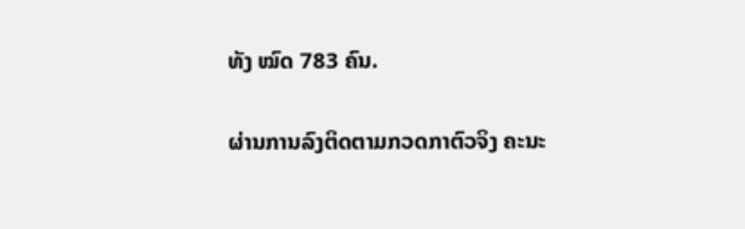ທັງ ໝົດ 783 ຄົນ.

ຜ່ານການລົງຕິດຕາມກວດກາຕົວຈິງ ຄະນະ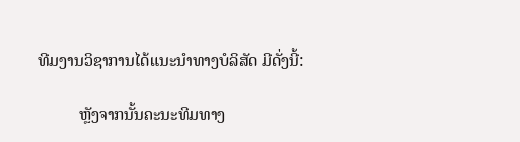ທີມງານວິຊາການໄດ້ແນະນຳທາງບໍລິສັດ ມີດັ່ງນີ້:

          ຫຼັງຈາກນັ້ນຄະນະທີມທາງ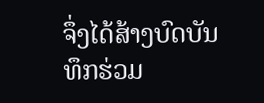ຈຶ່ງໄດ້ສ້າງບົດບັນທຶກຮ່ວມ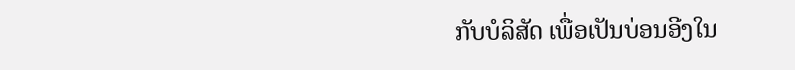ກັບບໍລິສັດ ເພື່ອເປັນບ່ອນອີງໃນ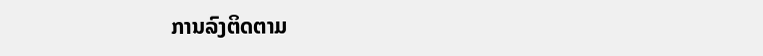ການລົງຕິດຕາມ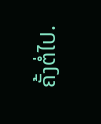ຄັ້ງຕໍ່ໄປ.